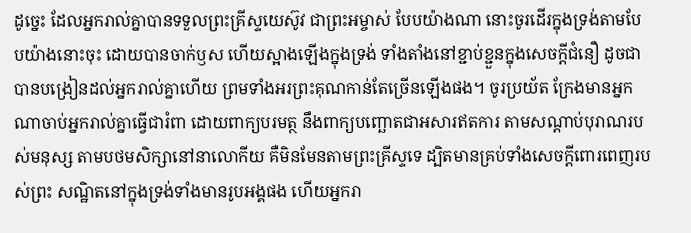ដូច្នេះ ដែលអ្នករាល់គ្នាបានទទួលព្រះគ្រីស្ទយេស៊ូវ ជាព្រះអម្ចាស់ បែបយ៉ាងណា នោះចូរដើរក្នុងទ្រង់តាមបែបយ៉ាងនោះចុះ ដោយបានចាក់ឫស ហើយស្អាងឡើងក្នុងទ្រង់ ទាំងតាំងនៅខ្ជាប់ខ្ជួនក្នុងសេចក្ដីជំនឿ ដូចជាបានបង្រៀនដល់អ្នករាល់គ្នាហើយ ព្រមទាំងអរព្រះគុណកាន់តែច្រើនឡើងផង។ ចូរប្រយ័ត ក្រែងមានអ្នកណាចាប់អ្នករាល់គ្នាធ្វើជារំពា ដោយពាក្យបរមត្ថ នឹងពាក្យបញ្ឆោតជាអសារឥតការ តាមសណ្តាប់បុរាណរបស់មនុស្ស តាមបថមសិក្សានៅនាលោកីយ គឺមិនមែនតាមព្រះគ្រីស្ទទេ ដ្បិតមានគ្រប់ទាំងសេចក្ដីពោរពេញរបស់ព្រះ សណ្ឋិតនៅក្នុងទ្រង់ទាំងមានរូបអង្គផង ហើយអ្នករា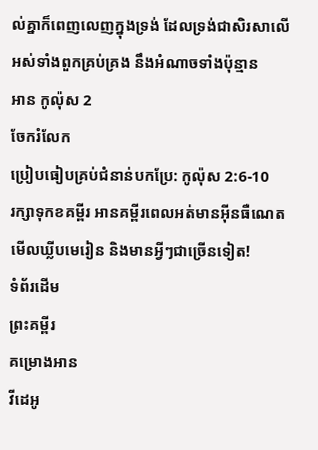ល់គ្នាក៏ពេញលេញក្នុងទ្រង់ ដែលទ្រង់ជាសិរសាលើអស់ទាំងពួកគ្រប់គ្រង នឹងអំណាចទាំងប៉ុន្មាន
អាន កូល៉ុស 2
ចែករំលែក
ប្រៀបធៀបគ្រប់ជំនាន់បកប្រែ: កូល៉ុស 2:6-10
រក្សាទុកខគម្ពីរ អានគម្ពីរពេលអត់មានអ៊ីនធឺណេត មើលឃ្លីបមេរៀន និងមានអ្វីៗជាច្រើនទៀត!
ទំព័រដើម
ព្រះគម្ពីរ
គម្រោងអាន
វីដេអូ